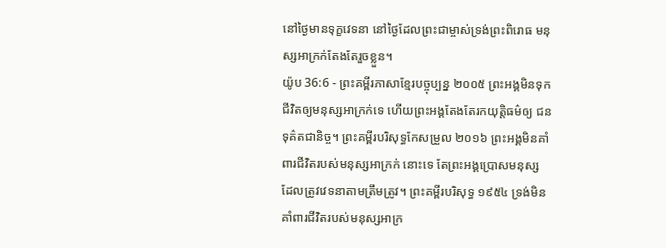នៅថ្ងៃមានទុក្ខវេទនា នៅថ្ងៃដែលព្រះជាម្ចាស់ទ្រង់ព្រះពិរោធ មនុស្សអាក្រក់តែងតែរួចខ្លួន។
យ៉ូប 36:6 - ព្រះគម្ពីរភាសាខ្មែរបច្ចុប្បន្ន ២០០៥ ព្រះអង្គមិនទុកជីវិតឲ្យមនុស្សអាក្រក់ទេ ហើយព្រះអង្គតែងតែរកយុត្តិធម៌ឲ្យ ជនទុគ៌តជានិច្ច។ ព្រះគម្ពីរបរិសុទ្ធកែសម្រួល ២០១៦ ព្រះអង្គមិនគាំពារជីវិតរបស់មនុស្សអាក្រក់ នោះទេ តែព្រះអង្គប្រោសមនុស្ស ដែលត្រូវវេទនាតាមត្រឹមត្រូវ។ ព្រះគម្ពីរបរិសុទ្ធ ១៩៥៤ ទ្រង់មិនគាំពារជីវិតរបស់មនុស្សអាក្រ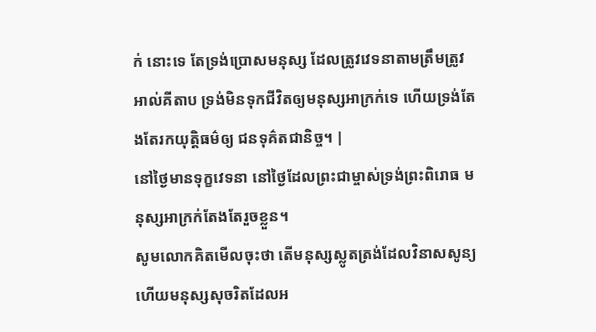ក់ នោះទេ តែទ្រង់ប្រោសមនុស្ស ដែលត្រូវវេទនាតាមត្រឹមត្រូវ អាល់គីតាប ទ្រង់មិនទុកជីវិតឲ្យមនុស្សអាក្រក់ទេ ហើយទ្រង់តែងតែរកយុត្តិធម៌ឲ្យ ជនទុគ៌តជានិច្ច។ |
នៅថ្ងៃមានទុក្ខវេទនា នៅថ្ងៃដែលព្រះជាម្ចាស់ទ្រង់ព្រះពិរោធ មនុស្សអាក្រក់តែងតែរួចខ្លួន។
សូមលោកគិតមើលចុះថា តើមនុស្សស្លូតត្រង់ដែលវិនាសសូន្យ ហើយមនុស្សសុចរិតដែលអ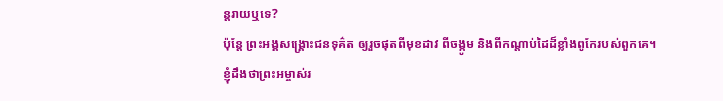ន្តរាយឬទេ?
ប៉ុន្តែ ព្រះអង្គសង្គ្រោះជនទុគ៌ត ឲ្យរួចផុតពីមុខដាវ ពីចង្កូម និងពីកណ្ដាប់ដៃដ៏ខ្លាំងពូកែរបស់ពួកគេ។
ខ្ញុំដឹងថាព្រះអម្ចាស់រ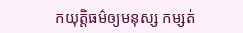កយុត្តិធម៌ឲ្យមនុស្ស កម្សត់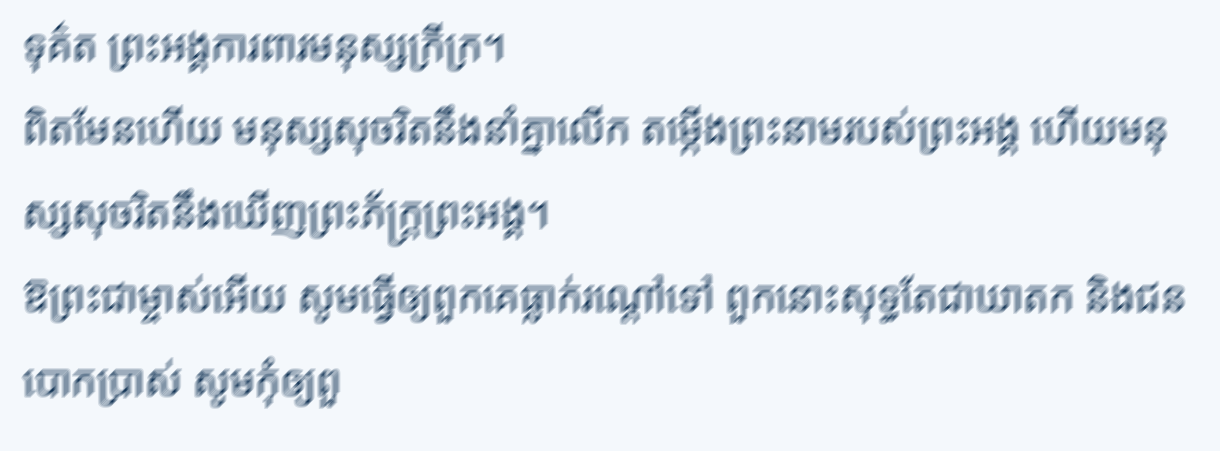ទុគ៌ត ព្រះអង្គការពារមនុស្សក្រីក្រ។
ពិតមែនហើយ មនុស្សសុចរិតនឹងនាំគ្នាលើក តម្កើងព្រះនាមរបស់ព្រះអង្គ ហើយមនុស្សសុចរិតនឹងឃើញព្រះភ័ក្ត្រព្រះអង្គ។
ឱព្រះជាម្ចាស់អើយ សូមធ្វើឲ្យពួកគេធ្លាក់រណ្ដៅទៅ ពួកនោះសុទ្ធតែជាឃាតក និងជនបោកប្រាស់ សូមកុំឲ្យពួ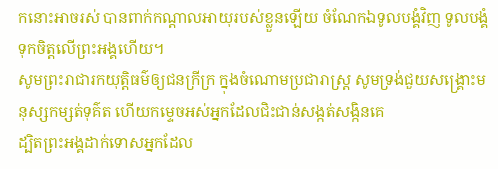កនោះអាចរស់ បានពាក់កណ្ដាលអាយុរបស់ខ្លួនឡើយ ចំណែកឯទូលបង្គំវិញ ទូលបង្គំទុកចិត្តលើព្រះអង្គហើយ។
សូមព្រះរាជារកយុត្តិធម៌ឲ្យជនក្រីក្រ ក្នុងចំណោមប្រជារាស្ត្រ សូមទ្រង់ជួយសង្គ្រោះមនុស្សកម្សត់ទុគ៌ត ហើយកម្ទេចអស់អ្នកដែលជិះជាន់សង្កត់សង្កិនគេ
ដ្បិតព្រះអង្គដាក់ទោសអ្នកដែល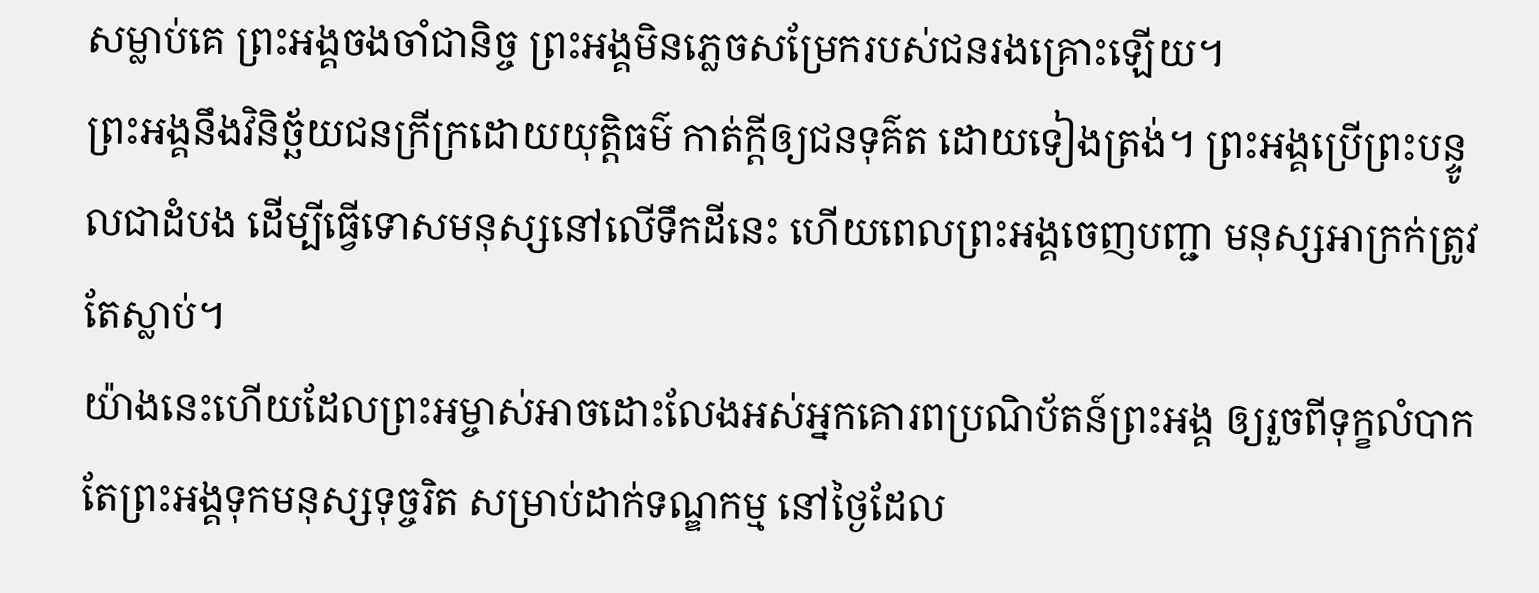សម្លាប់គេ ព្រះអង្គចងចាំជានិច្ច ព្រះអង្គមិនភ្លេចសម្រែករបស់ជនរងគ្រោះឡើយ។
ព្រះអង្គនឹងវិនិច្ឆ័យជនក្រីក្រដោយយុត្តិធម៌ កាត់ក្ដីឲ្យជនទុគ៌ត ដោយទៀងត្រង់។ ព្រះអង្គប្រើព្រះបន្ទូលជាដំបង ដើម្បីធ្វើទោសមនុស្សនៅលើទឹកដីនេះ ហើយពេលព្រះអង្គចេញបញ្ជា មនុស្សអាក្រក់ត្រូវតែស្លាប់។
យ៉ាងនេះហើយដែលព្រះអម្ចាស់អាចដោះលែងអស់អ្នកគោរពប្រណិប័តន៍ព្រះអង្គ ឲ្យរួចពីទុក្ខលំបាក តែព្រះអង្គទុកមនុស្សទុច្ចរិត សម្រាប់ដាក់ទណ្ឌកម្ម នៅថ្ងៃដែល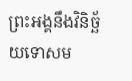ព្រះអង្គនឹងវិនិច្ឆ័យទោសម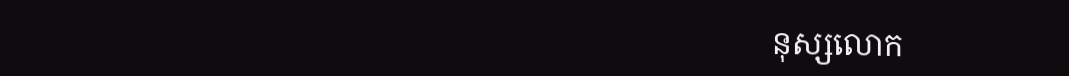នុស្សលោក